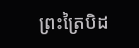ព្រះត្រៃបិដ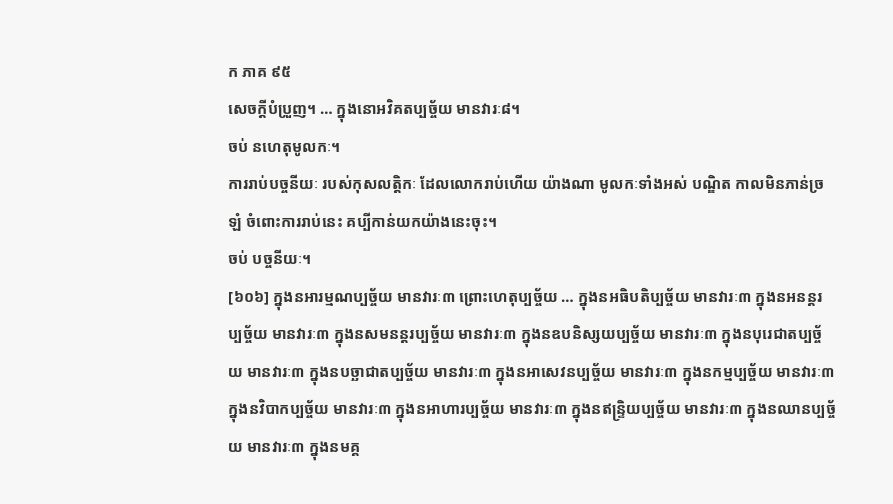ក ភាគ ៩៥
សេចក្តីបំប្រួញ។ … ក្នុងនោអវិគតប្បច្ច័យ មានវារៈ៨។
ចប់ នហេតុមូលកៈ។
ការរាប់បច្ចនីយៈ របស់កុសលត្តិកៈ ដែលលោករាប់ហើយ យ៉ាងណា មូលកៈទាំងអស់ បណ្ឌិត កាលមិនភាន់ច្រឡំ ចំពោះការរាប់នេះ គប្បីកាន់យកយ៉ាងនេះចុះ។
ចប់ បច្ចនីយៈ។
[៦០៦] ក្នុងនអារម្មណប្បច្ច័យ មានវារៈ៣ ព្រោះហេតុប្បច្ច័យ … ក្នុងនអធិបតិប្បច្ច័យ មានវារៈ៣ ក្នុងនអនន្តរប្បច្ច័យ មានវារៈ៣ ក្នុងនសមនន្តរប្បច្ច័យ មានវារៈ៣ ក្នុងនឧបនិស្សយប្បច្ច័យ មានវារៈ៣ ក្នុងនបុរេជាតប្បច្ច័យ មានវារៈ៣ ក្នុងនបច្ឆាជាតប្បច្ច័យ មានវារៈ៣ ក្នុងនអាសេវនប្បច្ច័យ មានវារៈ៣ ក្នុងនកម្មប្បច្ច័យ មានវារៈ៣ ក្នុងនវិបាកប្បច្ច័យ មានវារៈ៣ ក្នុងនអាហារប្បច្ច័យ មានវារៈ៣ ក្នុងនឥន្ទ្រិយប្បច្ច័យ មានវារៈ៣ ក្នុងនឈានប្បច្ច័យ មានវារៈ៣ ក្នុងនមគ្គ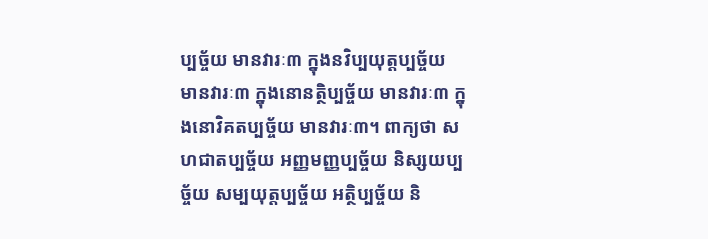ប្បច្ច័យ មានវារៈ៣ ក្នុងនវិប្បយុត្តប្បច្ច័យ មានវារៈ៣ ក្នុងនោនត្ថិប្បច្ច័យ មានវារៈ៣ ក្នុងនោវិគតប្បច្ច័យ មានវារៈ៣។ ពាក្យថា សហជាតប្បច្ច័យ អញ្ញមញ្ញប្បច្ច័យ និស្សយប្បច្ច័យ សម្បយុត្តប្បច្ច័យ អត្ថិប្បច្ច័យ និ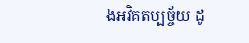ងអវិគតប្បច្ច័យ ដូ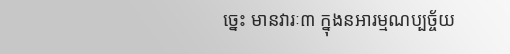ចេ្នះ មានវារៈ៣ ក្នុងនអារម្មណប្បច្ច័យ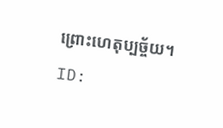ព្រោះហេតុប្បច្ច័យ។
ID: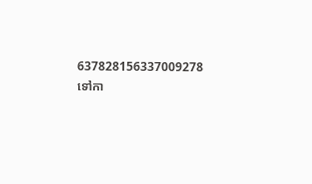637828156337009278
ទៅកា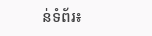ន់ទំព័រ៖